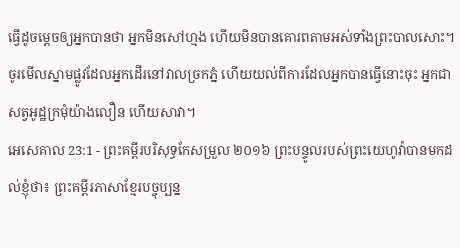ធ្វើដូចម្តេចឲ្យអ្នកបានថា អ្នកមិនសៅហ្មង ហើយមិនបានគោរពតាមអស់ទាំងព្រះបាលសោះ។ ចូរមើលស្នាមផ្លូវដែលអ្នកដើរនៅវាលច្រកភ្នំ ហើយយល់ពីការដែលអ្នកបានធ្វើនោះចុះ អ្នកជាសត្វអូដ្ឋក្រមុំយ៉ាងលឿន ហើយសាវា។
អេសេគាល 23:1 - ព្រះគម្ពីរបរិសុទ្ធកែសម្រួល ២០១៦ ព្រះបន្ទូលរបស់ព្រះយេហូវ៉ាបានមកដល់ខ្ញុំថា៖ ព្រះគម្ពីរភាសាខ្មែរបច្ចុប្បន្ន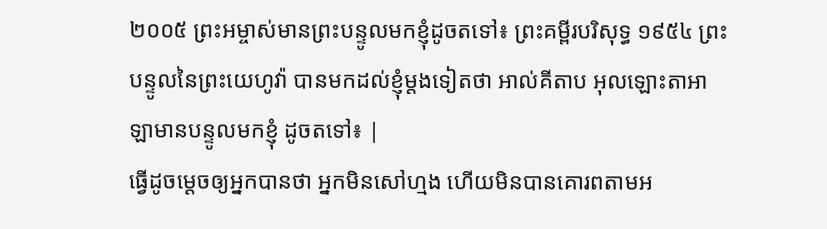២០០៥ ព្រះអម្ចាស់មានព្រះបន្ទូលមកខ្ញុំដូចតទៅ៖ ព្រះគម្ពីរបរិសុទ្ធ ១៩៥៤ ព្រះបន្ទូលនៃព្រះយេហូវ៉ា បានមកដល់ខ្ញុំម្តងទៀតថា អាល់គីតាប អុលឡោះតាអាឡាមានបន្ទូលមកខ្ញុំ ដូចតទៅ៖ |
ធ្វើដូចម្តេចឲ្យអ្នកបានថា អ្នកមិនសៅហ្មង ហើយមិនបានគោរពតាមអ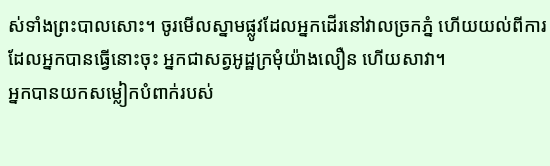ស់ទាំងព្រះបាលសោះ។ ចូរមើលស្នាមផ្លូវដែលអ្នកដើរនៅវាលច្រកភ្នំ ហើយយល់ពីការដែលអ្នកបានធ្វើនោះចុះ អ្នកជាសត្វអូដ្ឋក្រមុំយ៉ាងលឿន ហើយសាវា។
អ្នកបានយកសម្លៀកបំពាក់របស់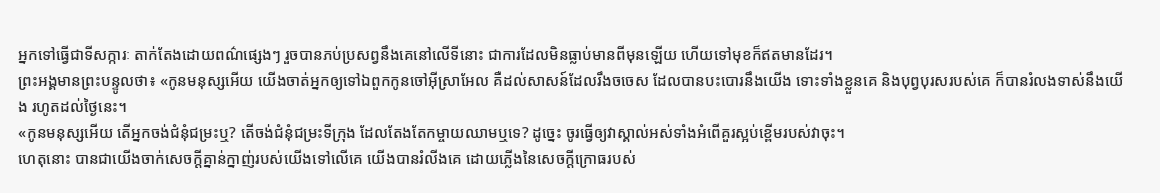អ្នកទៅធ្វើជាទីសក្ការៈ តាក់តែងដោយពណ៌ផ្សេងៗ រួចបានភប់ប្រសព្វនឹងគេនៅលើទីនោះ ជាការដែលមិនធ្លាប់មានពីមុនឡើយ ហើយទៅមុខក៏ឥតមានដែរ។
ព្រះអង្គមានព្រះបន្ទូលថា៖ «កូនមនុស្សអើយ យើងចាត់អ្នកឲ្យទៅឯពួកកូនចៅអ៊ីស្រាអែល គឺដល់សាសន៍ដែលរឹងចចេស ដែលបានបះបោរនឹងយើង ទោះទាំងខ្លួនគេ និងបុព្វបុរសរបស់គេ ក៏បានរំលងទាស់នឹងយើង រហូតដល់ថ្ងៃនេះ។
«កូនមនុស្សអើយ តើអ្នកចង់ជំនុំជម្រះឬ? តើចង់ជំនុំជម្រះទីក្រុង ដែលតែងតែកម្ចាយឈាមឬទេ? ដូច្នេះ ចូរធ្វើឲ្យវាស្គាល់អស់ទាំងអំពើគួរស្អប់ខ្ពើមរបស់វាចុះ។
ហេតុនោះ បានជាយើងចាក់សេចក្ដីគ្នាន់ក្នាញ់របស់យើងទៅលើគេ យើងបានរំលីងគេ ដោយភ្លើងនៃសេចក្ដីក្រោធរបស់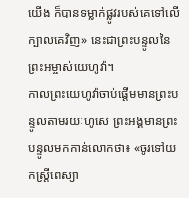យើង ក៏បានទម្លាក់ផ្លូវរបស់គេទៅលើក្បាលគេវិញ» នេះជាព្រះបន្ទូលនៃព្រះអម្ចាស់យេហូវ៉ា។
កាលព្រះយេហូវ៉ាចាប់ផ្តើមមានព្រះបន្ទូលតាមរយៈហូសេ ព្រះអង្គមានព្រះបន្ទូលមកកាន់លោកថា៖ «ចូរទៅយកស្ត្រីពេស្យា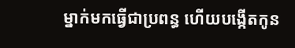ម្នាក់មកធ្វើជាប្រពន្ធ ហើយបង្កើតកូន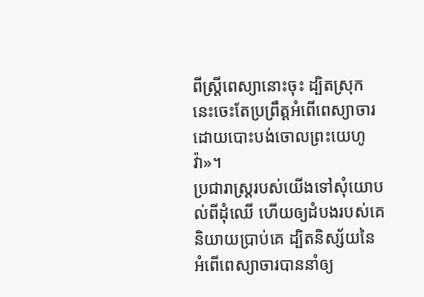ពីស្ត្រីពេស្យានោះចុះ ដ្បិតស្រុកនេះចេះតែប្រព្រឹត្តអំពើពេស្យាចារ ដោយបោះបង់ចោលព្រះយេហូវ៉ា»។
ប្រជារាស្ត្ររបស់យើងទៅសុំយោបល់ពីដុំឈើ ហើយឲ្យដំបងរបស់គេនិយាយប្រាប់គេ ដ្បិតនិស្ស័យនៃអំពើពេស្យាចារបាននាំឲ្យ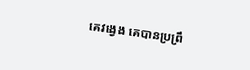គេវង្វេង គេបានប្រព្រឹ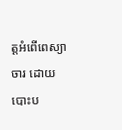ត្តអំពើពេស្យាចារ ដោយបោះប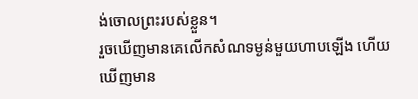ង់ចោលព្រះរបស់ខ្លួន។
រួចឃើញមានគេលើកសំណទម្ងន់មួយហាបឡើង ហើយឃើញមាន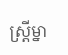ស្ត្រីម្នា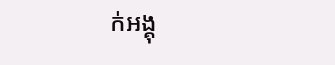ក់អង្គុ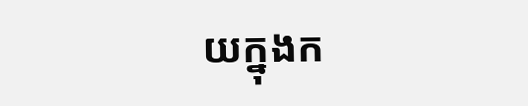យក្នុងក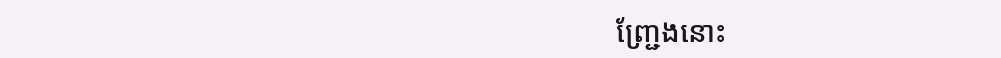ញ្ជ្រែងនោះ